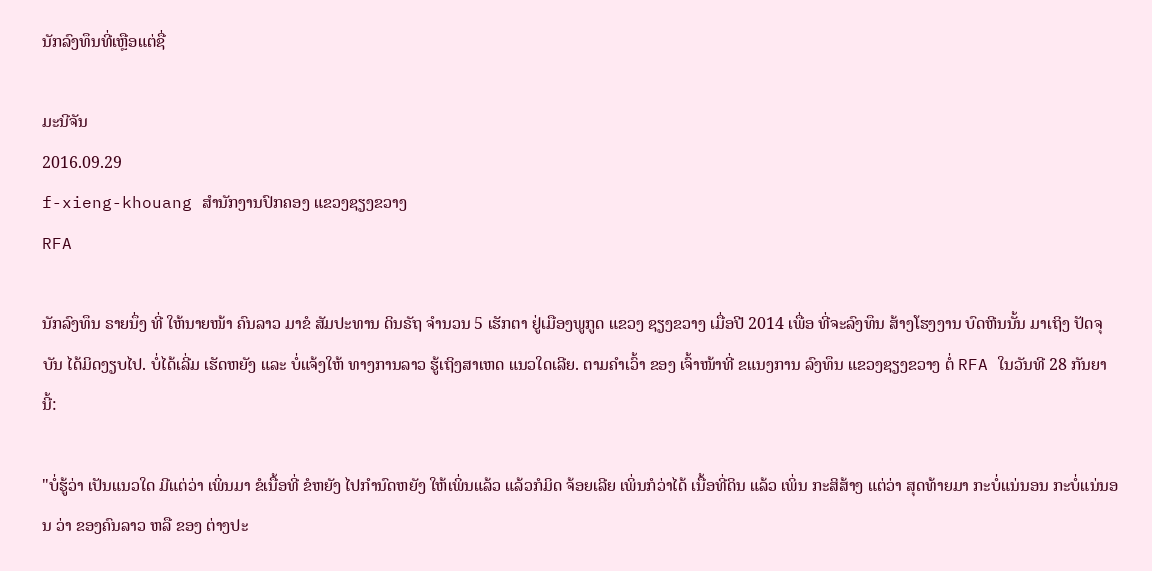ນັກລົງທຶນທີ່ເຫຼືອແຕ່ຊື່

ມະນີຈັນ
2016.09.29
f-xieng-khouang ສໍານັກງານປົກຄອງ ແຂວງຊຽງຂວາງ
RFA

ນັກລົງທຶນ ຣາຍນຶ່ງ ທີ່ ໃຫ້ນາຍໜ້າ ຄົນລາວ ມາຂໍ ສັມປະທານ ດິນຣັຖ ຈໍານວນ 5 ເຮັກຕາ ຢູ່ເມືອງພູກູດ ແຂວງ ຊຽງຂວາງ ເມື່ອປີ 2014 ເພື່ອ ທີ່ຈະລົງທຶນ ສ້າງໂຮງງານ ບົດຫີນນັ້ນ ມາເຖິງ ປັດຈຸບັນ ໄດ້ມິດງຽບໄປ. ບໍ່ໄດ້ເລີ່ມ ເຮັດຫຍັງ ແລະ ບໍ່ແຈ້ງໃຫ້ ທາງການລາວ ຮູ້ເຖິງສາເຫດ ແນວໃດເລີຍ. ຕາມຄໍາເວົ້າ ຂອງ ເຈົ້າໜ້າທີ່ ຂແນງການ ລົງທຶນ ແຂວງຊຽງຂວາງ ຕໍ່ RFA ໃນວັນທີ 28 ກັນຍາ ນີ້:

"ບໍ່ຮູ້ວ່າ ເປັນແນວໃດ ມີແຕ່ວ່າ ເພິ່ນມາ ຂໍເນື້ອທີ່ ຂໍຫຍັງ ໄປກໍານົດຫຍັງ ໃຫ້ເພິ່ນແລ້ວ ແລ້ວກໍມິດ ຈ້ອຍເລີຍ ເພິ່ນກໍວ່າໄດ້ ເນື້ອທີ່ດິນ ແລ້ວ ເພິ່ນ ກະສິສ້າງ ແຕ່ວ່າ ສຸດທ້າຍມາ ກະບໍ່ແນ່ນອນ ກະບໍ່ແນ່ນອນ ວ່າ ຂອງຄົນລາວ ຫລື ຂອງ ຕ່າງປະ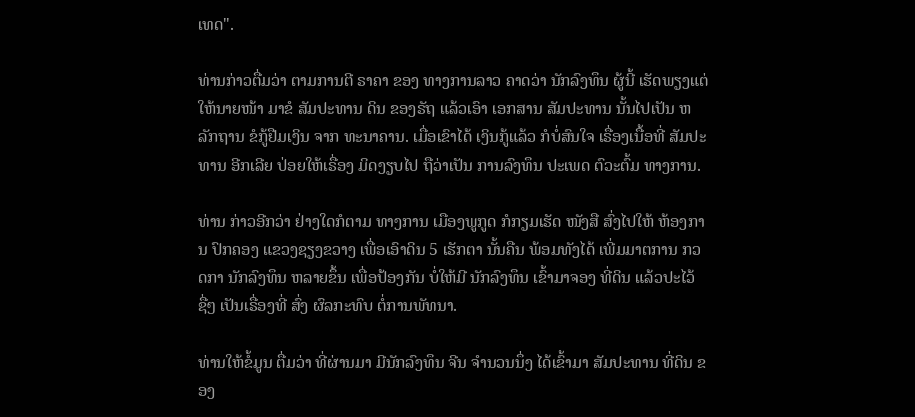ເທດ".

ທ່ານກ່າວຕື່ມວ່າ ຕາມການຕີ ຣາຄາ ຂອງ ທາງການລາວ ຄາດວ່າ ນັກລົງທຶນ ຜູ້ນີ້ ເຮັດພຽງແຕ່ ໃຫ້ນາຍໜ້າ ມາຂໍ ສັມປະທານ ດິນ ຂອງຣັຖ ແລ້ວເອົາ ເອກສານ ສັມປະທານ ນັ້ນໄປເປັນ ຫລັກຖານ ຂໍກູ້ຢືມເງິນ ຈາກ ທະນາຄານ. ເມື່ອເຂົາໄດ້ ເງິນກູ້ແລ້ວ ກໍບໍ່ສົນໃຈ ເຣື່ອງເນື້ອທີ່ ສັມປະທານ ອີກເລີຍ ປ່ອຍໃຫ້ເຣື່ອງ ມິດງຽບໄປ ຖືວ່າເປັນ ການລົງທຶນ ປະເພດ ຕົວະຕົ້ມ ທາງການ.

ທ່ານ ກ່າວອີກວ່າ ຢ່າງໃດກໍຕາມ ທາງການ ເມືອງພູກູດ ກໍກຽມເຮັດ ໜັງສື ສົ່ງໄປໃຫ້ ຫ້ອງການ ປົກຄອງ ແຂວງຊຽງຂວາງ ເພື່ອເອົາດິນ 5 ເຮັກຕາ ນັ້ນຄືນ ພ້ອມທັງໄດ້ ເພີ່ມມາຕການ ກວດກາ ນັກລົງທຶນ ຫລາຍຂຶ້ນ ເພື່ອປ້ອງກັນ ບໍ່ໃຫ້ມີ ນັກລົງທຶນ ເຂົ້າມາຈອງ ທີ່ດິນ ແລ້ວປະໄວ້ຊື່ໆ ເປັນເຣື່ອງທີ່ ສົ່ງ ຜົລກະທົບ ຕໍ່ການພັທນາ.

ທ່ານໃຫ້ຂໍ້ມູນ ຕື່ມວ່າ ທີ່ຜ່ານມາ ມີນັກລົງທຶນ ຈີນ ຈໍານວນນຶ່ງ ໄດ້ເຂົ້າມາ ສັມປະທານ ທີ່ດິນ ຂອງ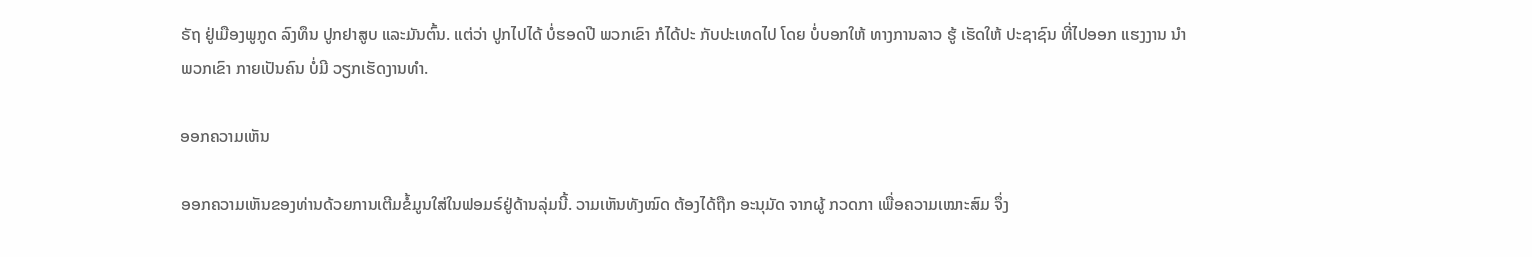ຣັຖ ຢູ່ເມືອງພູກູດ ລົງທຶນ ປູກຢາສູບ ແລະມັນຕົ້ນ. ແຕ່ວ່າ ປູກໄປໄດ້ ບໍ່ຮອດປີ ພວກເຂົາ ກໍໄດ້ປະ ກັບປະເທດໄປ ໂດຍ ບໍ່ບອກໃຫ້ ທາງການລາວ ຮູ້ ເຮັດໃຫ້ ປະຊາຊົນ ທີ່ໄປອອກ ແຮງງານ ນໍາພວກເຂົາ ກາຍເປັນຄົນ ບໍ່ມີ ວຽກເຮັດງານທໍາ.

ອອກຄວາມເຫັນ

ອອກຄວາມເຫັນຂອງທ່ານດ້ວຍການເຕີມຂໍ້ມູນໃສ່ໃນຟອມຣ໌ຢູ່ດ້ານລຸ່ມນີ້. ວາມເຫັນທັງໝົດ ຕ້ອງໄດ້ຖືກ ອະນຸມັດ ຈາກຜູ້ ກວດກາ ເພື່ອຄວາມເໝາະສົມ ຈຶ່ງ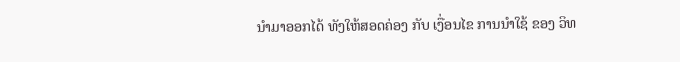ນໍາມາອອກໄດ້ ທັງໃຫ້ສອດຄ່ອງ ກັບ ເງື່ອນໄຂ ການນຳໃຊ້ ຂອງ ວິທ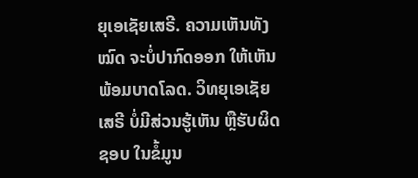ຍຸເອເຊັຍເສຣີ. ຄວາມເຫັນທັງໝົດ ຈະບໍ່ປາກົດອອກ ໃຫ້ເຫັນພ້ອມບາດໂລດ. ວິທຍຸເອເຊັຍເສຣີ ບໍ່ມີສ່ວນຮູ້ເຫັນ ຫຼືຮັບຜິດຊອບ ໃນຂໍ້ມູນ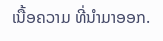ເນື້ອຄວາມ ທີ່ນໍາມາອອກ.